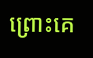ព្រោះគេ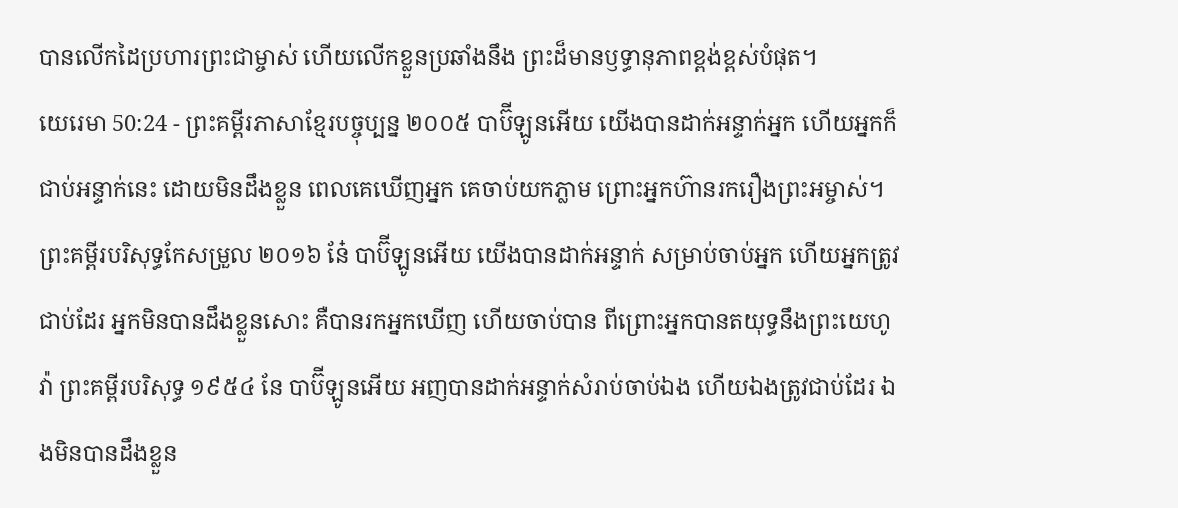បានលើកដៃប្រហារព្រះជាម្ចាស់ ហើយលើកខ្លួនប្រឆាំងនឹង ព្រះដ៏មានឫទ្ធានុភាពខ្ពង់ខ្ពស់បំផុត។
យេរេមា 50:24 - ព្រះគម្ពីរភាសាខ្មែរបច្ចុប្បន្ន ២០០៥ បាប៊ីឡូនអើយ យើងបានដាក់អន្ទាក់អ្នក ហើយអ្នកក៏ជាប់អន្ទាក់នេះ ដោយមិនដឹងខ្លួន ពេលគេឃើញអ្នក គេចាប់យកភ្លាម ព្រោះអ្នកហ៊ានរករឿងព្រះអម្ចាស់។ ព្រះគម្ពីរបរិសុទ្ធកែសម្រួល ២០១៦ នែ៎ បាប៊ីឡូនអើយ យើងបានដាក់អន្ទាក់ សម្រាប់ចាប់អ្នក ហើយអ្នកត្រូវជាប់ដែរ អ្នកមិនបានដឹងខ្លួនសោះ គឺបានរកអ្នកឃើញ ហើយចាប់បាន ពីព្រោះអ្នកបានតយុទ្ធនឹងព្រះយេហូវ៉ា ព្រះគម្ពីរបរិសុទ្ធ ១៩៥៤ នែ បាប៊ីឡូនអើយ អញបានដាក់អន្ទាក់សំរាប់ចាប់ឯង ហើយឯងត្រូវជាប់ដែរ ឯងមិនបានដឹងខ្លួន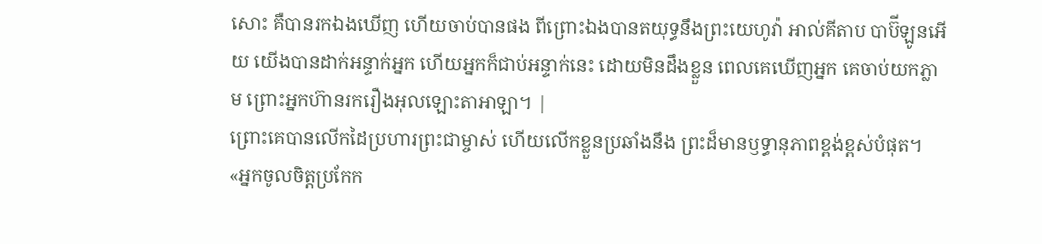សោះ គឺបានរកឯងឃើញ ហើយចាប់បានផង ពីព្រោះឯងបានតយុទ្ធនឹងព្រះយេហូវ៉ា អាល់គីតាប បាប៊ីឡូនអើយ យើងបានដាក់អន្ទាក់អ្នក ហើយអ្នកក៏ជាប់អន្ទាក់នេះ ដោយមិនដឹងខ្លួន ពេលគេឃើញអ្នក គេចាប់យកភ្លាម ព្រោះអ្នកហ៊ានរករឿងអុលឡោះតាអាឡា។ |
ព្រោះគេបានលើកដៃប្រហារព្រះជាម្ចាស់ ហើយលើកខ្លួនប្រឆាំងនឹង ព្រះដ៏មានឫទ្ធានុភាពខ្ពង់ខ្ពស់បំផុត។
«អ្នកចូលចិត្តប្រកែក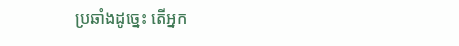ប្រឆាំងដូច្នេះ តើអ្នក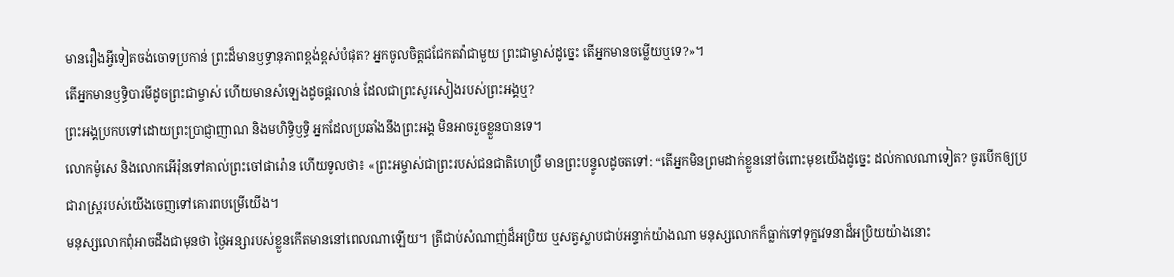មានរឿងអ្វីទៀតចង់ចោទប្រកាន់ ព្រះដ៏មានឫទ្ធានុភាពខ្ពង់ខ្ពស់បំផុត? អ្នកចូលចិត្តជជែកតវ៉ាជាមួយ ព្រះជាម្ចាស់ដូច្នេះ តើអ្នកមានចម្លើយឬទេ?»។
តើអ្នកមានឫទ្ធិបារមីដូចព្រះជាម្ចាស់ ហើយមានសំឡេងដូចផ្គរលាន់ ដែលជាព្រះសូរសៀងរបស់ព្រះអង្គឬ?
ព្រះអង្គប្រកបទៅដោយព្រះប្រាជ្ញាញាណ និងមហិទ្ធិឫទ្ធិ អ្នកដែលប្រឆាំងនឹងព្រះអង្គ មិនអាចរួចខ្លួនបានទេ។
លោកម៉ូសេ និងលោកអើរ៉ុនទៅគាល់ព្រះចៅផារ៉ោន ហើយទូលថា៖ «ព្រះអម្ចាស់ជាព្រះរបស់ជនជាតិហេប្រឺ មានព្រះបន្ទូលដូចតទៅ: “តើអ្នកមិនព្រមដាក់ខ្លួននៅចំពោះមុខយើងដូច្នេះ ដល់កាលណាទៀត? ចូរបើកឲ្យប្រជារាស្ត្ររបស់យើងចេញទៅគោរពបម្រើយើង។
មនុស្សលោកពុំអាចដឹងជាមុនថា ថ្ងៃអន្សារបស់ខ្លួនកើតមាននៅពេលណាឡើយ។ ត្រីជាប់សំណាញ់ដ៏អប្រិយ ឬសត្វស្លាបជាប់អន្ទាក់យ៉ាងណា មនុស្សលោកក៏ធ្លាក់ទៅទុក្ខវេទនាដ៏អប្រិយយ៉ាងនោះ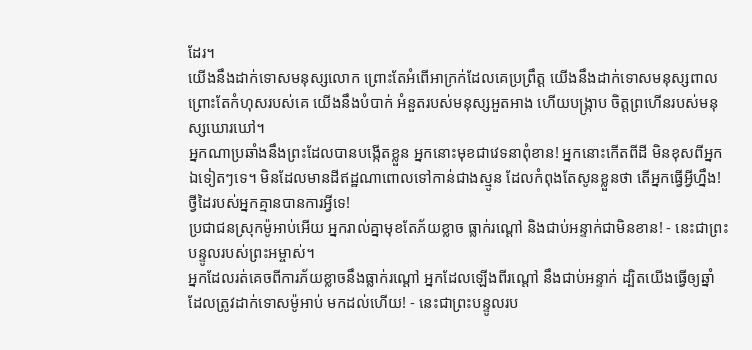ដែរ។
យើងនឹងដាក់ទោសមនុស្សលោក ព្រោះតែអំពើអាក្រក់ដែលគេប្រព្រឹត្ត យើងនឹងដាក់ទោសមនុស្សពាល ព្រោះតែកំហុសរបស់គេ យើងនឹងបំបាក់ អំនួតរបស់មនុស្សអួតអាង ហើយបង្ក្រាប ចិត្តព្រហើនរបស់មនុស្សឃោរឃៅ។
អ្នកណាប្រឆាំងនឹងព្រះដែលបានបង្កើតខ្លួន អ្នកនោះមុខជាវេទនាពុំខាន! អ្នកនោះកើតពីដី មិនខុសពីអ្នកឯទៀតៗទេ។ មិនដែលមានដីឥដ្ឋណាពោលទៅកាន់ជាងស្មូន ដែលកំពុងតែសូនខ្លួនថា តើអ្នកធ្វើអ្វីហ្នឹង! ថ្វីដៃរបស់អ្នកគ្មានបានការអ្វីទេ!
ប្រជាជនស្រុកម៉ូអាប់អើយ អ្នករាល់គ្នាមុខតែភ័យខ្លាច ធ្លាក់រណ្ដៅ និងជាប់អន្ទាក់ជាមិនខាន! - នេះជាព្រះបន្ទូលរបស់ព្រះអម្ចាស់។
អ្នកដែលរត់គេចពីការភ័យខ្លាចនឹងធ្លាក់រណ្ដៅ អ្នកដែលឡើងពីរណ្ដៅ នឹងជាប់អន្ទាក់ ដ្បិតយើងធ្វើឲ្យឆ្នាំ ដែលត្រូវដាក់ទោសម៉ូអាប់ មកដល់ហើយ! - នេះជាព្រះបន្ទូលរប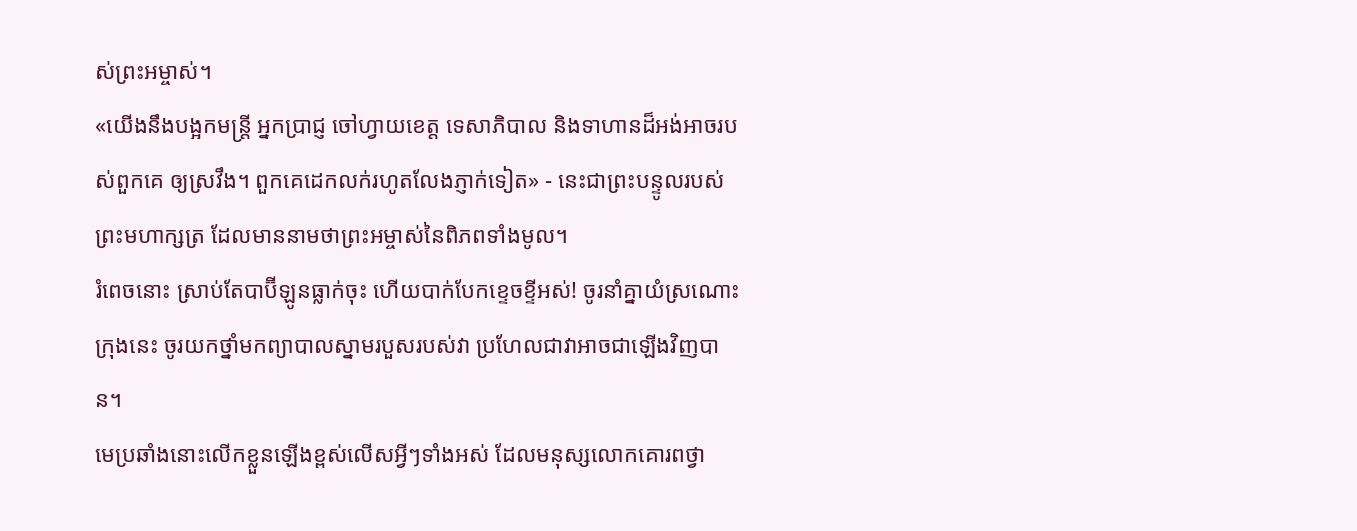ស់ព្រះអម្ចាស់។
«យើងនឹងបង្អកមន្ត្រី អ្នកប្រាជ្ញ ចៅហ្វាយខេត្ត ទេសាភិបាល និងទាហានដ៏អង់អាចរបស់ពួកគេ ឲ្យស្រវឹង។ ពួកគេដេកលក់រហូតលែងភ្ញាក់ទៀត» - នេះជាព្រះបន្ទូលរបស់ព្រះមហាក្សត្រ ដែលមាននាមថាព្រះអម្ចាស់នៃពិភពទាំងមូល។
រំពេចនោះ ស្រាប់តែបាប៊ីឡូនធ្លាក់ចុះ ហើយបាក់បែកខ្ទេចខ្ទីអស់! ចូរនាំគ្នាយំស្រណោះក្រុងនេះ ចូរយកថ្នាំមកព្យាបាលស្នាមរបួសរបស់វា ប្រហែលជាវាអាចជាឡើងវិញបាន។
មេប្រឆាំងនោះលើកខ្លួនឡើងខ្ពស់លើសអ្វីៗទាំងអស់ ដែលមនុស្សលោកគោរពថ្វា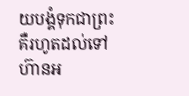យបង្គំទុកជាព្រះ គឺរហូតដល់ទៅហ៊ានអ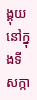ង្គុយនៅក្នុងទីសក្កា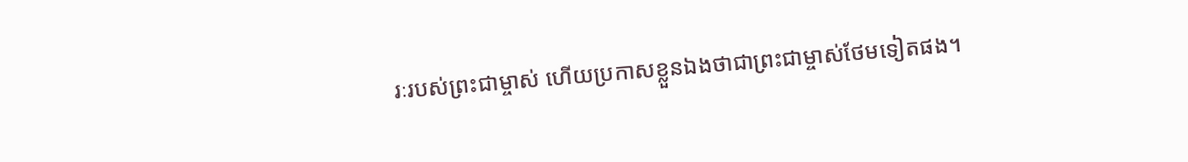រៈរបស់ព្រះជាម្ចាស់ ហើយប្រកាសខ្លួនឯងថាជាព្រះជាម្ចាស់ថែមទៀតផង។